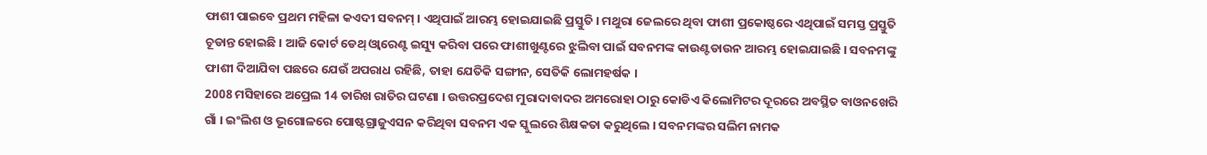ଫାଶୀ ପାଇବେ ପ୍ରଥମ ମହିଳା କଏଦୀ ସବନମ୍ । ଏଥିପାଇଁ ଆରମ୍ଭ ହୋଇଯାଇଛି ପ୍ରସ୍ତୁତି । ମଥୁରା ଜେଲରେ ଥିବା ଫାଶୀ ପ୍ରକୋଷ୍ଠରେ ଏଥିପାଇଁ ସମସ୍ତ ପ୍ରସ୍ତୁତି ଚୂଡାନ୍ତ ହୋଇଛି । ଆଜି କୋର୍ଟ ଡେଥ୍ ଓ୍ବାରେଣ୍ଟ ଇସ୍ୟୁ କରିବା ପରେ ଫାଶୀଖୁଣ୍ଟରେ ଝୁଲିବା ପାଇଁ ସବନମଙ୍କ କାଉଣ୍ଟଡାଉନ ଆରମ୍ଭ ହୋଇଯାଇଛି । ସବନମଙ୍କୁ ଫାଶୀ ଦିଆଯିବା ପଛରେ ଯେଉଁ ଅପରାଧ ରହିଛି, ତାହା ଯେତିକି ସଙ୍ଗୀନ, ସେତିକି ଲୋମହର୍ଷକ ।
2008 ମସିହାରେ ଅପ୍ରେଲ 14 ତାରିଖ ରାତିର ଘଟଣା । ଉତ୍ତରପ୍ରଦେଶ ମୁରାଦାବାଦର ଅମରୋହା ଠାରୁ କୋଡିଏ କିଲୋମିଟର ଦୂରରେ ଅବସ୍ଥିତ ବାଓନଖେରି ଗାଁ । ଇଂଲିଶ ଓ ଭୂଗୋଳରେ ପୋଷ୍ଟଗ୍ରାଜୁଏସନ କରିଥିବା ସବନମ ଏକ ସ୍କୁଲରେ ଶିକ୍ଷକତା କରୁଥିଲେ । ସବନମଙ୍କର ସଲିମ ନାମକ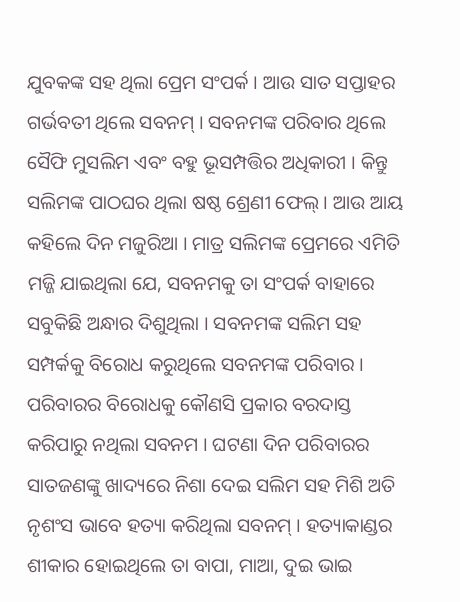ଯୁବକଙ୍କ ସହ ଥିଲା ପ୍ରେମ ସଂପର୍କ । ଆଉ ସାତ ସପ୍ତାହର ଗର୍ଭବତୀ ଥିଲେ ସବନମ୍ । ସବନମଙ୍କ ପରିବାର ଥିଲେ ସୈଫି ମୁସଲିମ ଏବଂ ବହୁ ଭୂସମ୍ପତ୍ତିର ଅଧିକାରୀ । କିନ୍ତୁ ସଲିମଙ୍କ ପାଠଘର ଥିଲା ଷଷ୍ଠ ଶ୍ରେଣୀ ଫେଲ୍ । ଆଉ ଆୟ କହିଲେ ଦିନ ମଜୁରିଆ । ମାତ୍ର ସଲିମଙ୍କ ପ୍ରେମରେ ଏମିତି ମଜ୍ଜି ଯାଇଥିଲା ଯେ, ସବନମକୁ ତା ସଂପର୍କ ବାହାରେ ସବୁକିଛି ଅନ୍ଧାର ଦିଶୁଥିଲା । ସବନମଙ୍କ ସଲିମ ସହ ସମ୍ପର୍କକୁ ବିରୋଧ କରୁଥିଲେ ସବନମଙ୍କ ପରିବାର । ପରିବାରର ବିରୋଧକୁ କୌଣସି ପ୍ରକାର ବରଦାସ୍ତ କରିପାରୁ ନଥିଲା ସବନମ । ଘଟଣା ଦିନ ପରିବାରର ସାତଜଣଙ୍କୁ ଖାଦ୍ୟରେ ନିଶା ଦେଇ ସଲିମ ସହ ମିଶି ଅତି ନୃଶଂସ ଭାବେ ହତ୍ୟା କରିଥିଲା ସବନମ୍ । ହତ୍ୟାକାଣ୍ଡର ଶୀକାର ହୋଇଥିଲେ ତା ବାପା, ମାଆ, ଦୁଇ ଭାଇ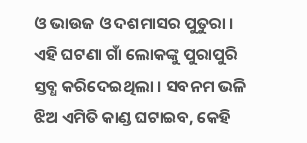ଓ ଭାଉଜ ଓ ଦଶମାସର ପୁତୁରା । ଏହି ଘଟଣା ଗାଁ ଲୋକଙ୍କୁ ପୁରାପୁରି ସ୍ତବ୍ଧ କରିଦେଇଥିଲା । ସବନମ ଭଳି ଝିଅ ଏମିତି କାଣ୍ଡ ଘଟାଇବ, କେହି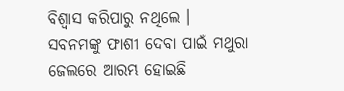ବିଶ୍ବାସ କରିପାରୁ ନଥିଲେ ।
ସବନମଙ୍କୁ ଫାଶୀ ଦେବା ପାଇଁ ମଥୁରା ଜେଲରେ ଆରମ୍ଭ ହୋଇଛି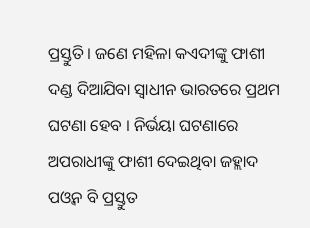ପ୍ରସ୍ତୁତି । ଜଣେ ମହିଳା କଏଦୀଙ୍କୁ ଫାଶୀ ଦଣ୍ଡ ଦିଆଯିବା ସ୍ବାଧୀନ ଭାରତରେ ପ୍ରଥମ ଘଟଣା ହେବ । ନିର୍ଭୟା ଘଟଣାରେ ଅପରାଧୀଙ୍କୁ ଫାଶୀ ଦେଇଥିବା ଜହ୍ଲାଦ ପଓ୍ବନ ବି ପ୍ରସ୍ତୁତ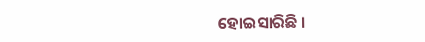ହୋଇସାରିଛି ।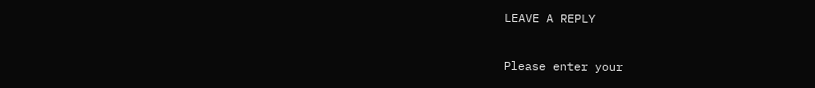LEAVE A REPLY

Please enter your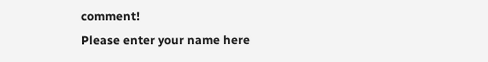comment!
Please enter your name here